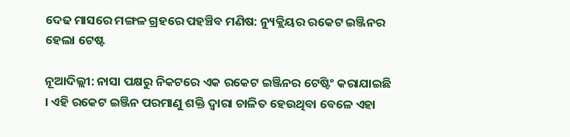ଦେଢ ମାସରେ ମଙ୍ଗଳ ଗ୍ରହରେ ପହଞ୍ଚିବ ମଣିଷ: ନ୍ୟୁକ୍ଲିୟର ରକେଟ ଇଞ୍ଜିନର ହେଲା ଟେଷ୍ଟ

ନୂଆଦିଲ୍ଲୀ: ନାସା ପକ୍ଷରୁ ନିକଟରେ ଏକ ରକେଟ ଇଞ୍ଜିନର ଟେଷ୍ଟିଂ କରାଯାଇଛି । ଏହି ରକେଟ ଇଞ୍ଜିନ ପରମାଣୁ ଶକ୍ତି ଦ୍ୱାରା ଚାଳିତ ହେଉଥିବା ବେଳେ ଏହା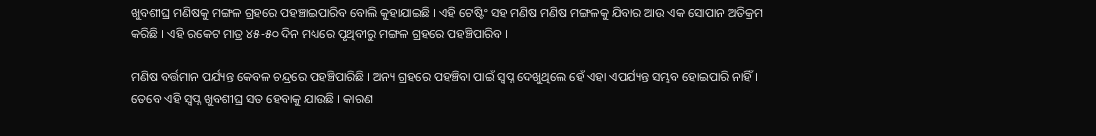ଖୁବଶୀଘ୍ର ମଣିଷକୁ ମଙ୍ଗଳ ଗ୍ରହରେ ପହଞ୍ଚାଇପାରିବ ବୋଲି କୁହାଯାଇଛି । ଏହି ଟେଷ୍ଟିଂ ସହ ମଣିଷ ମଣିଷ ମଙ୍ଗଳକୁ ଯିବାର ଆଉ ଏକ ସୋପାନ ଅତିକ୍ରମ କରିଛି । ଏହି ରକେଟ ମାତ୍ର ୪୫-୫୦ ଦିନ ମଧ୍ୟରେ ପୃଥିବୀରୁ ମଙ୍ଗଳ ଗ୍ରହରେ ପହଞ୍ଚିପାରିବ ।

ମଣିଷ ବର୍ତ୍ତମାନ ପର୍ଯ୍ୟନ୍ତ କେବଳ ଚନ୍ଦ୍ରରେ ପହଞ୍ଚିପାରିଛି । ଅନ୍ୟ ଗ୍ରହରେ ପହଞ୍ଚିବା ପାଇଁ ସ୍ୱପ୍ନ ଦେଖୁଥିଲେ ହେଁ ଏହା ଏପର୍ଯ୍ୟନ୍ତ ସମ୍ଭବ ହୋଇପାରି ନାହିଁ । ତେବେ ଏହି ସ୍ୱପ୍ନ ଖୁବଶୀଘ୍ର ସତ ହେବାକୁ ଯାଉଛି । କାରଣ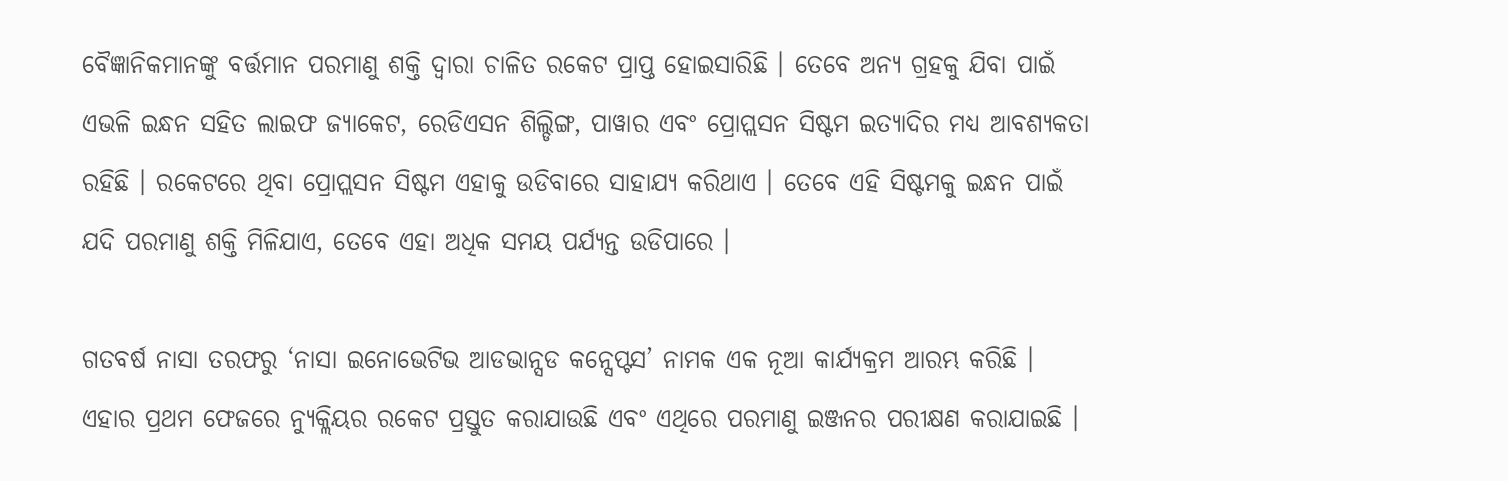ବୈଜ୍ଞାନିକମାନଙ୍କୁ ବର୍ତ୍ତମାନ ପରମାଣୁ ଶକ୍ତି ଦ୍ୱାରା ଚାଳିତ ରକେଟ ପ୍ରାପ୍ତ ହୋଇସାରିଛି । ତେବେ ଅନ୍ୟ ଗ୍ରହକୁ ଯିବା ପାଇଁ ଏଭଳି ଇନ୍ଧନ ସହିତ ଲାଇଫ ଜ୍ୟାକେଟ, ରେଡିଏସନ ଶିଲ୍ଡିଙ୍ଗ, ପାୱାର ଏବଂ ପ୍ରୋପ୍ଲସନ ସିଷ୍ଟମ ଇତ୍ୟାଦିର ମଧ୍ୟ ଆବଶ୍ୟକତା ରହିଛି । ରକେଟରେ ଥିବା ପ୍ରୋପ୍ଲସନ ସିଷ୍ଟମ ଏହାକୁ ଉଡିବାରେ ସାହାଯ୍ୟ କରିଥାଏ । ତେବେ ଏହି ସିଷ୍ଟମକୁ ଇନ୍ଧନ ପାଇଁ ଯଦି ପରମାଣୁ ଶକ୍ତି ମିଳିଯାଏ, ତେବେ ଏହା ଅଧିକ ସମୟ ପର୍ଯ୍ୟନ୍ତ ଉଡିପାରେ ।

ଗତବର୍ଷ ନାସା ତରଫରୁ ‘ନାସା ଇନୋଭେଟିଭ ଆଡଭାନ୍ସଡ କନ୍ସେପ୍ଟସ’ ନାମକ ଏକ ନୂଆ କାର୍ଯ୍ୟକ୍ରମ ଆରମ୍ଭ କରିଛି । ଏହାର ପ୍ରଥମ ଫେଜରେ ନ୍ୟୁକ୍ଲିୟର ରକେଟ ପ୍ରସ୍ତୁତ କରାଯାଉଛି ଏବଂ ଏଥିରେ ପରମାଣୁ ଇଞ୍ଜନର ପରୀକ୍ଷଣ କରାଯାଇଛି ।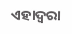ଏହାଦ୍ୱରା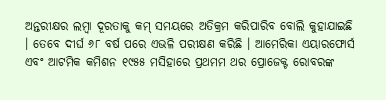ଅନ୍ତରୀକ୍ଷର ଲମ୍ବା ଦୂରତାକୁ କମ୍ ସମୟରେ ଅତିକ୍ରମ କରିପାରିବ ବୋଲି କୁହାଯାଇଛି । ତେବେ ଦୀର୍ଘ ୬୮ ବର୍ଷ ପରେ ଏଭଳି ପରୀକ୍ଷଣ କରିଛି । ଆମେରିକା ଏୟାରଫୋର୍ସ ଏବଂ ଆଟମିକ କମିଶନ ୧୯୫୫ ମସିହାରେ ପ୍ରଥମମ ଥର ପ୍ରୋଜେକ୍ଟ ରୋବରଙ୍କ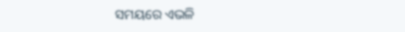ସମୟରେ ଏଭଳି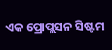ଏକ ପ୍ରୋପ୍ଲସନ ସିଷ୍ଟମ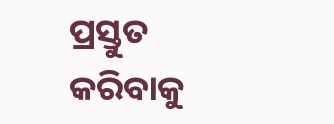ପ୍ରସ୍ତୁତ କରିବାକୁ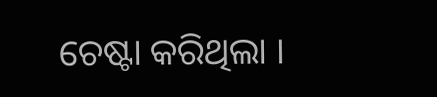ଚେଷ୍ଟା କରିଥିଲା ।